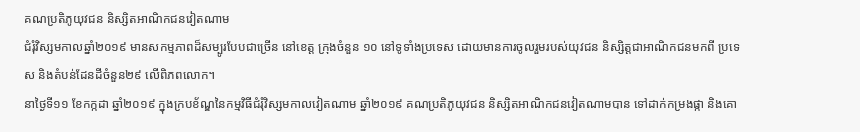គណប្រតិភូយុវជន និស្សិតអាណិកជនវៀតណាម
ជំរុំវិស្សមកាលឆ្នាំ២០១៩ មានសកម្មភាពដ៏សម្បូរបែបជាច្រើន នៅខេត្ត ក្រុងចំនួន ១០ នៅទូទាំងប្រទេស ដោយមានការចូលរួមរបស់យុវជន និស្សិត្តជាអាណិកជនមកពី ប្រទេស និងតំបន់ដែនដីចំនួន២៩ លើពិភពលោក។
នាថ្ងៃទី១១ ខែកក្កដា ឆ្នាំ២០១៩ ក្នុងក្របខ័ណ្ឌនៃកម្មវិធីជំរុំវិស្សមកាលវៀតណាម ឆ្នាំ២០១៩ គណប្រតិភូយុវជន និស្សិតអាណិកជនវៀតណាមបាន ទៅដាក់កម្រងផ្កា និងគោ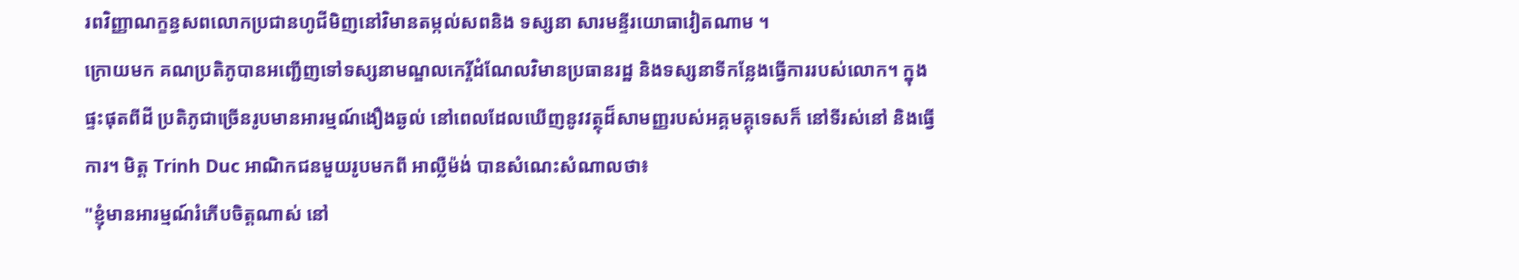រពវិញ្ញាណក្ខន្ធសពលោកប្រជានហូជីមិញនៅវិមានតម្កល់សពនិង ទស្សនា សារមន្ទីរយោធាវៀតណាម ។
ក្រោយមក គណប្រតិភូបានអញ្ជើញទៅទស្សនាមណ្ឌលកេរ្តិ៍ដំណែលវិមានប្រធានរដ្ឋ និងទស្សនាទីកន្លែងធ្វើការរបស់លោក។ ក្នុងផ្ទះផុតពីដី ប្រតិភូជាច្រើនរូបមានអារម្មណ៍ងឿងឆ្ងល់ នៅពេលដែលឃើញនូវវត្ថុដ៏សាមញ្ញរបស់អគ្គមគ្គុទេសក៏ នៅទីរស់នៅ និងធ្វើការ។ មិត្ត Trinh Duc អាណិកជនមួយរូបមកពី អាល្លឺម៉ង់ បានសំណេះសំណាលថា៖
"ខ្ញុំមានអារម្មណ៍រំភើបចិត្តណាស់ នៅ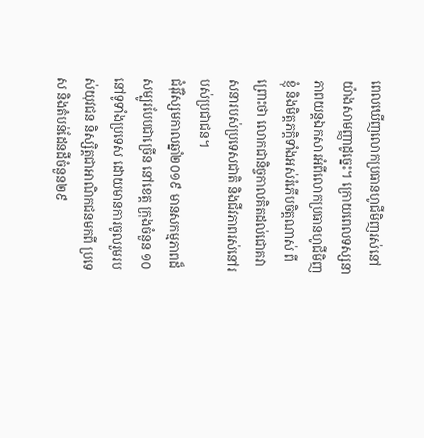ពេលឃើញលោកប្រធានហូជីមិញរស់នៅយ៉ាងសាមញ្ញាដូច្នេះ។ ក្រោយពេលទស្សនាភាពយន្តឯកសារអំពីលោកប្រធានហូជីមិញ ខ្ញុំ និងមិត្តភក្តិទាំងអស់រំភើបចិត្តណាស់ ពីព្រោះថា លោកជានិច្ចកាលគិតដល់ជោគវាសនារបស់ប្រទេសជាតិ និងជីវភាពរស់នៅរបស់ប្រជាជន។
ជំរុំវិស្សមកាលឆ្នាំ២០១៩ មានសកម្មភាពដ៏សម្បូរបែបជាច្រើន នៅខេត្ត ក្រុងចំនួន ១០ នៅទូទាំងប្រទេស ដោយមានការចូលរួមរបស់យុវជន និស្សិត្តជាអាណិកជនមកពី ប្រទេស និងតំបន់ដែនដីចំនួន២៩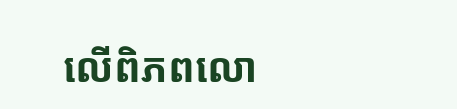លើពិភពលោ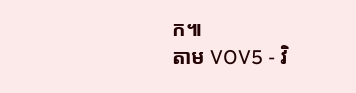ក៕
តាម VOV5 - វិ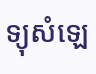ទ្យុសំឡេ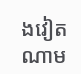ងវៀតណាម